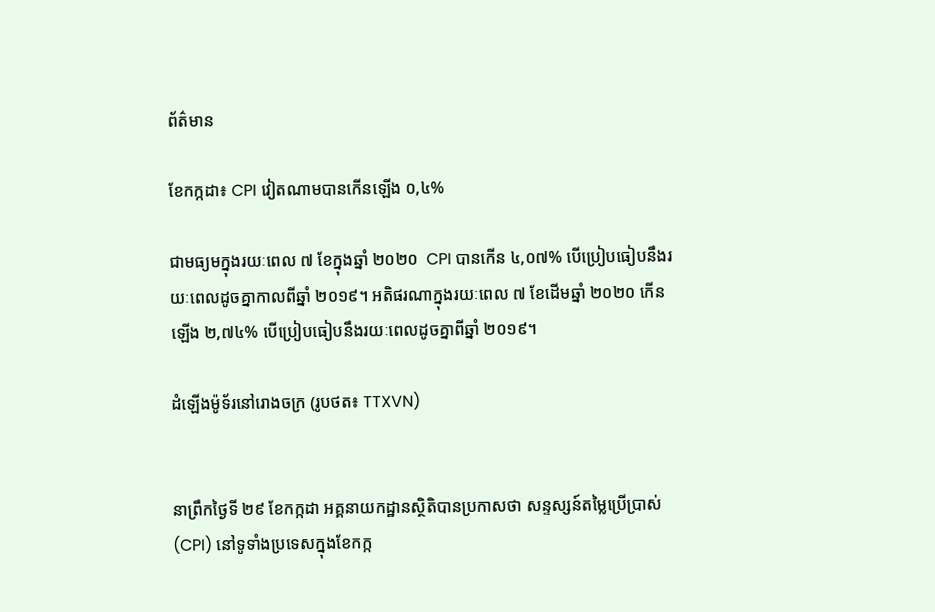ព័ត៌មាន

ខែកក្កដា៖ CPI វៀតណាមបានកើនឡើង ០,៤%

ជាមធ្យមក្នុងរយៈពេល ៧ ខែក្នុងឆ្នាំ ២០២០  CPI បានកើន ៤,០៧% បើប្រៀបធៀបនឹងរយៈពេលដូចគ្នាកាលពីឆ្នាំ ២០១៩។ អតិផរណាក្នុងរយៈពេល ៧ ខែដើមឆ្នាំ ២០២០ កើនឡើង ២,៧៤% បើប្រៀបធៀបនឹងរយៈពេលដូចគ្នាពីឆ្នាំ ២០១៩។

ដំឡើងម៉ូទ័រនៅរោងចក្រ (រូបថត៖ TTXVN)


នាព្រឹកថ្ងៃទី ២៩ ខែកក្កដា អគ្គនាយកដ្ឋានស្ថិតិបានប្រកាសថា សន្ទស្សន៍តម្លៃប្រើប្រាស់  (CPI) នៅទូទាំងប្រទេសក្នុងខែកក្ក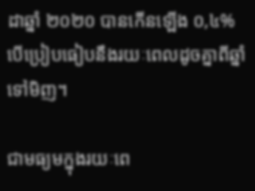ដាឆ្នាំ ២០២០ បានកើនឡើង ០,៤% បើប្រៀបធៀបនឹងរយៈពេលដូចគ្នាពីឆ្នាំទៅមិញ។

ជាមធ្យមក្នុងរយៈពេ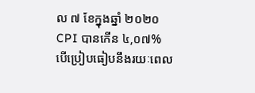ល ៧ ខែក្នុងឆ្នាំ ២០២០  CPI បានកើន ៤,០៧% បើប្រៀបធៀបនឹងរយៈពេល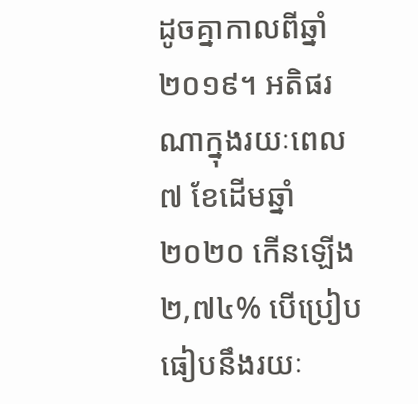ដូចគ្នាកាលពីឆ្នាំ ២០១៩។ អតិផរណាក្នុងរយៈពេល ៧ ខែដើមឆ្នាំ ២០២០ កើនឡើង ២,៧៤% បើប្រៀបធៀបនឹងរយៈ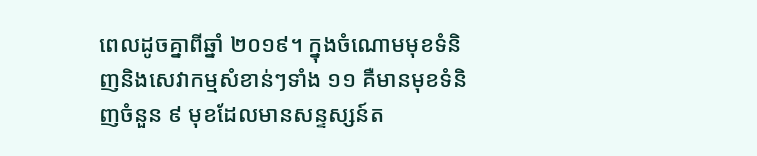ពេលដូចគ្នាពីឆ្នាំ ២០១៩។ ក្នុងចំណោមមុខទំនិញនិងសេវាកម្មសំខាន់ៗទាំង ១១ គឺមានមុខទំនិញចំនួន ៩ មុខដែលមានសន្ទស្សន៍ត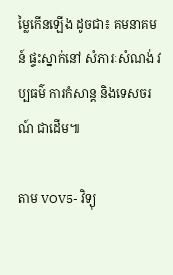ម្លៃកើនឡើង ដូចជា៖ គមនាគមន៍ ផ្ទះស្នាក់នៅ សំភារៈសំណង់ វប្បធម៌ ការកំសាន្ត និងទេសចរណ៍ ជាដើម៕

តាម VOV5- វិទ្យុ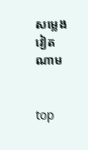សម្លេងវៀតណាម


top